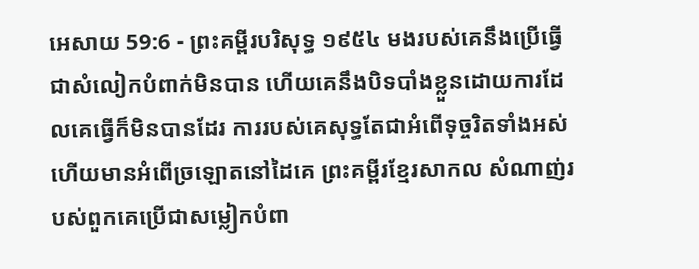អេសាយ 59:6 - ព្រះគម្ពីរបរិសុទ្ធ ១៩៥៤ មងរបស់គេនឹងប្រើធ្វើជាសំលៀកបំពាក់មិនបាន ហើយគេនឹងបិទបាំងខ្លួនដោយការដែលគេធ្វើក៏មិនបានដែរ ការរបស់គេសុទ្ធតែជាអំពើទុច្ចរិតទាំងអស់ ហើយមានអំពើច្រឡោតនៅដៃគេ ព្រះគម្ពីរខ្មែរសាកល សំណាញ់របស់ពួកគេប្រើជាសម្លៀកបំពា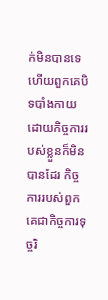ក់មិនបានទេ ហើយពួកគេបិទបាំងកាយដោយកិច្ចការរបស់ខ្លួនក៏មិនបានដែរ កិច្ចការរបស់ពួកគេជាកិច្ចការទុច្ចរិ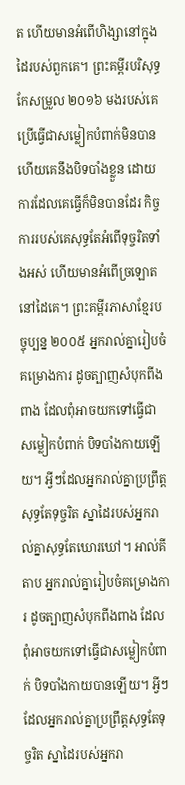ត ហើយមានអំពើហិង្សានៅក្នុងដៃរបស់ពួកគេ។ ព្រះគម្ពីរបរិសុទ្ធកែសម្រួល ២០១៦ មងរបស់គេប្រើធ្វើជាសម្លៀកបំពាក់មិនបាន ហើយគេនឹងបិទបាំងខ្លួន ដោយការដែលគេធ្វើក៏មិនបានដែរ កិច្ចការរបស់គេសុទ្ធតែអំពើទុច្ចរិតទាំងអស់ ហើយមានអំពើច្រឡោតនៅដៃគេ។ ព្រះគម្ពីរភាសាខ្មែរបច្ចុប្បន្ន ២០០៥ អ្នករាល់គ្នារៀបចំគម្រោងការ ដូចត្បាញសំបុកពីងពាង ដែលពុំអាចយកទៅធ្វើជាសម្លៀកបំពាក់ បិទបាំងកាយឡើយ។ អ្វីៗដែលអ្នករាល់គ្នាប្រព្រឹត្តសុទ្ធតែទុច្ចរិត ស្នាដៃរបស់អ្នករាល់គ្នាសុទ្ធតែឃោរឃៅ។ អាល់គីតាប អ្នករាល់គ្នារៀបចំគម្រោងការ ដូចត្បាញសំបុកពីងពាង ដែលពុំអាចយកទៅធ្វើជាសម្លៀកបំពាក់ បិទបាំងកាយបានឡើយ។ អ្វីៗដែលអ្នករាល់គ្នាប្រព្រឹត្តសុទ្ធតែទុច្ចរិត ស្នាដៃរបស់អ្នករា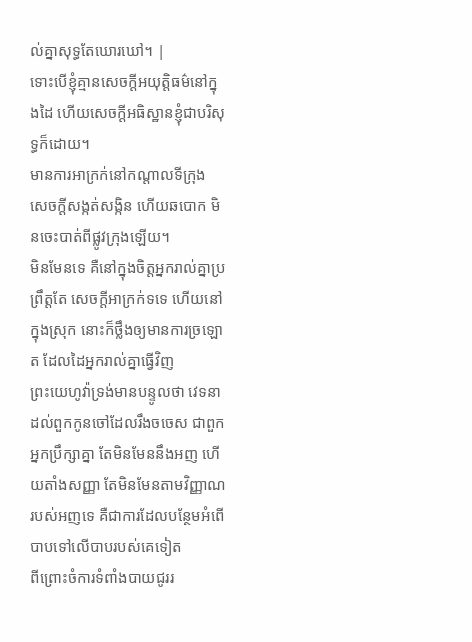ល់គ្នាសុទ្ធតែឃោរឃៅ។ |
ទោះបើខ្ញុំគ្មានសេចក្ដីអយុត្តិធម៌នៅក្នុងដៃ ហើយសេចក្ដីអធិស្ឋានខ្ញុំជាបរិសុទ្ធក៏ដោយ។
មានការអាក្រក់នៅកណ្តាលទីក្រុង សេចក្ដីសង្កត់សង្កិន ហើយឆបោក មិនចេះបាត់ពីផ្លូវក្រុងឡើយ។
មិនមែនទេ គឺនៅក្នុងចិត្តអ្នករាល់គ្នាប្រព្រឹត្តតែ សេចក្ដីអាក្រក់ទទេ ហើយនៅក្នុងស្រុក នោះក៏ថ្លឹងឲ្យមានការច្រឡោត ដែលដៃអ្នករាល់គ្នាធ្វើវិញ
ព្រះយេហូវ៉ាទ្រង់មានបន្ទូលថា វេទនាដល់ពួកកូនចៅដែលរឹងចចេស ជាពួកអ្នកប្រឹក្សាគ្នា តែមិនមែននឹងអញ ហើយតាំងសញ្ញា តែមិនមែនតាមវិញ្ញាណរបស់អញទេ គឺជាការដែលបន្ថែមអំពើបាបទៅលើបាបរបស់គេទៀត
ពីព្រោះចំការទំពាំងបាយជូររ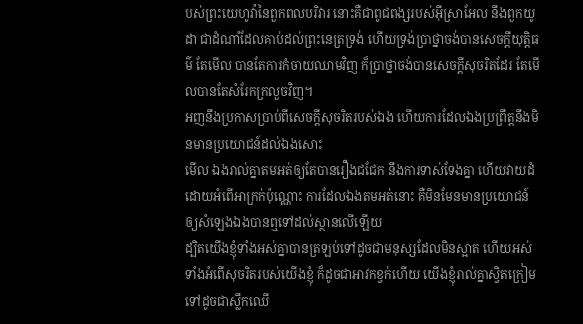បស់ព្រះយេហូវ៉ានៃពួកពលបរិវារ នោះគឺជាពូជពង្សរបស់អ៊ីស្រាអែល នឹងពួកយូដា ជាដំណាំដែលគាប់ដល់ព្រះនេត្រទ្រង់ ហើយទ្រង់ប្រាថ្នាចង់បានសេចក្ដីយុត្តិធម៌ តែមើល បានតែការកំចាយឈាមវិញ ក៏ប្រាថ្នាចង់បានសេចក្ដីសុចរិតដែរ តែមើលបានតែសំរែកក្រលួចវិញ។
អញនឹងប្រកាសប្រាប់ពីសេចក្ដីសុចរិតរបស់ឯង ហើយការដែលឯងប្រព្រឹត្តនឹងមិនមានប្រយោជន៍ដល់ឯងសោះ
មើល ឯងរាល់គ្នាតមអត់ឲ្យតែបានរឿងជជែក នឹងការទាស់ទែងគ្នា ហើយវាយដំដោយអំពើអាក្រក់ប៉ុណ្ណោះ ការដែលឯងតមអត់នោះ គឺមិនមែនមានប្រយោជន៍ឲ្យសំឡេងឯងបានឮទៅដល់ស្ថានលើឡើយ
ដ្បិតយើងខ្ញុំទាំងអស់គ្នាបានត្រឡប់ទៅដូចជាមនុស្សដែលមិនស្អាត ហើយអស់ទាំងអំពើសុចរិតរបស់យើងខ្ញុំ ក៏ដូចជាអាវកខ្វក់ហើយ យើងខ្ញុំរាល់គ្នាស្វិតក្រៀមទៅដូចជាស្លឹកឈើ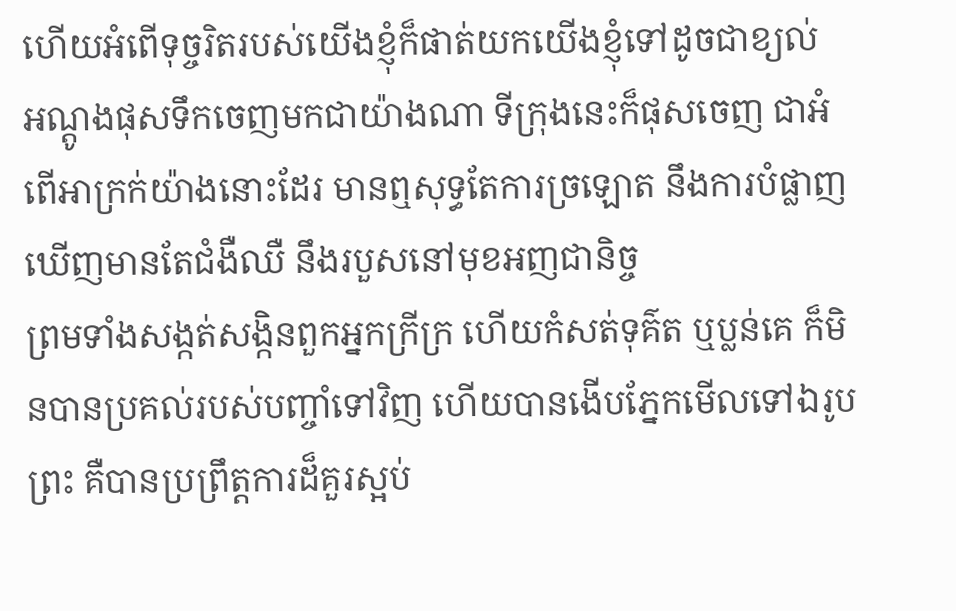ហើយអំពើទុច្ចរិតរបស់យើងខ្ញុំក៏ផាត់យកយើងខ្ញុំទៅដូចជាខ្យល់
អណ្តូងផុសទឹកចេញមកជាយ៉ាងណា ទីក្រុងនេះក៏ផុសចេញ ជាអំពើអាក្រក់យ៉ាងនោះដែរ មានឮសុទ្ធតែការច្រឡោត នឹងការបំផ្លាញ ឃើញមានតែជំងឺឈឺ នឹងរបួសនៅមុខអញជានិច្ច
ព្រមទាំងសង្កត់សង្កិនពួកអ្នកក្រីក្រ ហើយកំសត់ទុគ៌ត ឬប្លន់គេ ក៏មិនបានប្រគល់របស់បញ្ចាំទៅវិញ ហើយបានងើបភ្នែកមើលទៅឯរូបព្រះ គឺបានប្រព្រឹត្តការដ៏គួរស្អប់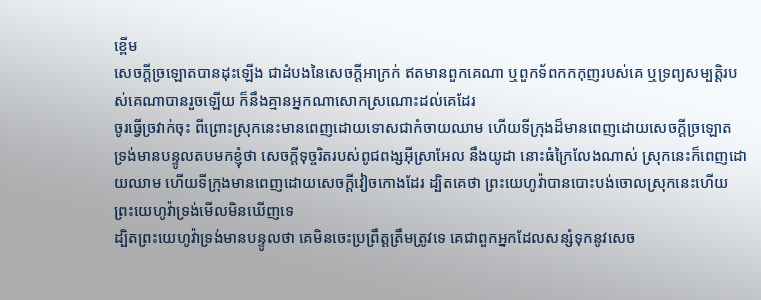ខ្ពើម
សេចក្ដីច្រឡោតបានដុះឡើង ជាដំបងនៃសេចក្ដីអាក្រក់ ឥតមានពួកគេណា ឬពួកទ័ពកកកុញរបស់គេ ឬទ្រព្យសម្បត្តិរបស់គេណាបានរួចឡើយ ក៏នឹងគ្មានអ្នកណាសោកស្រណោះដល់គេដែរ
ចូរធ្វើច្រវាក់ចុះ ពីព្រោះស្រុកនេះមានពេញដោយទោសជាកំចាយឈាម ហើយទីក្រុងដ៏មានពេញដោយសេចក្ដីច្រឡោត
ទ្រង់មានបន្ទូលតបមកខ្ញុំថា សេចក្ដីទុច្ចរិតរបស់ពូជពង្សអ៊ីស្រាអែល នឹងយូដា នោះធំក្រៃលែងណាស់ ស្រុកនេះក៏ពេញដោយឈាម ហើយទីក្រុងមានពេញដោយសេចក្ដីវៀចកោងដែរ ដ្បិតគេថា ព្រះយេហូវ៉ាបានបោះបង់ចោលស្រុកនេះហើយ ព្រះយេហូវ៉ាទ្រង់មើលមិនឃើញទេ
ដ្បិតព្រះយេហូវ៉ាទ្រង់មានបន្ទូលថា គេមិនចេះប្រព្រឹត្តត្រឹមត្រូវទេ គេជាពួកអ្នកដែលសន្សំទុកនូវសេច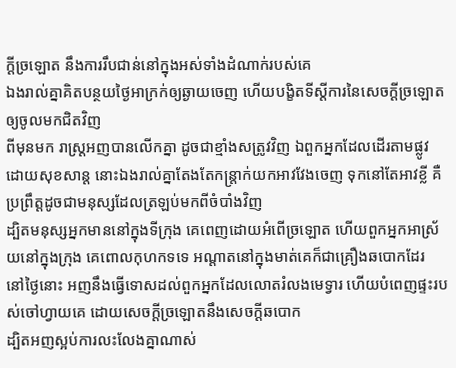ក្ដីច្រឡោត នឹងការរឹបជាន់នៅក្នុងអស់ទាំងដំណាក់របស់គេ
ឯងរាល់គ្នាគិតបន្ថយថ្ងៃអាក្រក់ឲ្យឆ្ងាយចេញ ហើយបង្ខិតទីស្តីការនៃសេចក្ដីច្រឡោត ឲ្យចូលមកជិតវិញ
ពីមុនមក រាស្ត្រអញបានលើកគ្នា ដូចជាខ្មាំងសត្រូវវិញ ឯពួកអ្នកដែលដើរតាមផ្លូវ ដោយសុខសាន្ត នោះឯងរាល់គ្នាតែងតែកន្ត្រាក់យកអាវវែងចេញ ទុកនៅតែអាវខ្លី គឺប្រព្រឹត្តដូចជាមនុស្សដែលត្រឡប់មកពីចំបាំងវិញ
ដ្បិតមនុស្សអ្នកមាននៅក្នុងទីក្រុង គេពេញដោយអំពើច្រឡោត ហើយពួកអ្នកអាស្រ័យនៅក្នុងក្រុង គេពោលកុហកទទេ អណ្តាតនៅក្នុងមាត់គេក៏ជាគ្រឿងឆបោកដែរ
នៅថ្ងៃនោះ អញនឹងធ្វើទោសដល់ពួកអ្នកដែលលោតរំលងមេទ្វារ ហើយបំពេញផ្ទះរបស់ចៅហ្វាយគេ ដោយសេចក្ដីច្រឡោតនឹងសេចក្ដីឆបោក
ដ្បិតអញស្អប់ការលះលែងគ្នាណាស់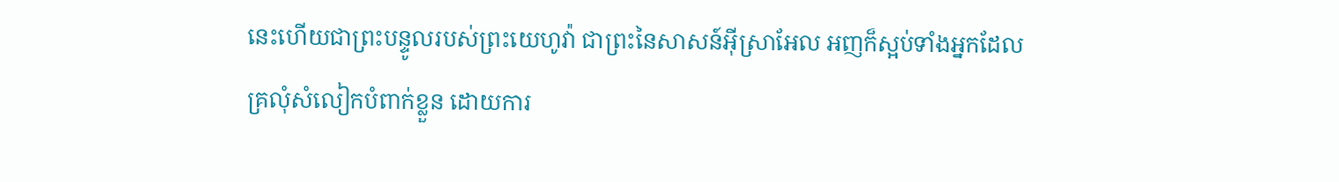នេះហើយជាព្រះបន្ទូលរបស់ព្រះយេហូវ៉ា ជាព្រះនៃសាសន៍អ៊ីស្រាអែល អញក៏ស្អប់ទាំងអ្នកដែលគ្រលុំសំលៀកបំពាក់ខ្លួន ដោយការ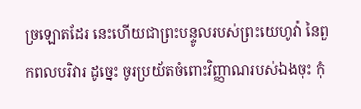ច្រឡោតដែរ នេះហើយជាព្រះបន្ទូលរបស់ព្រះយេហូវ៉ា នៃពួកពលបរិវារ ដូច្នេះ ចូរប្រយ័តចំពោះវិញ្ញាណរបស់ឯងចុះ កុំ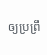ឲ្យប្រព្រឹ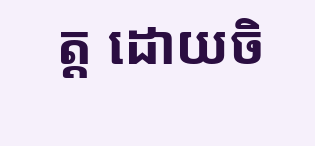ត្ត ដោយចិ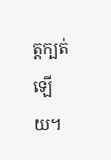ត្តក្បត់ឡើយ។